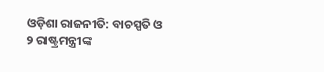ଓଡ଼ିଶା ରାଜନୀତି: ବାଚସ୍ପତି ଓ ୨ ରାଷ୍ଟ୍ରମନ୍ତ୍ରୀଙ୍କ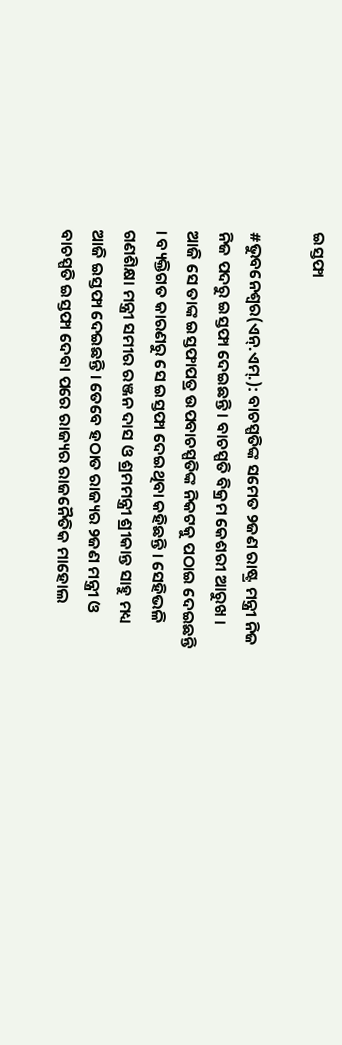ଇସ୍ତଫା

#ଭୁବନେଶ୍ୱର(ଏନ୍.ଏମ୍.): ବାଚସ୍ପତିଙ୍କ ସମେତ ୨ଜଣ ରାଷ୍ଟ୍ର ମନ୍ତ୍ରୀ ନିଜ ନିଜ ପଦରୁ ଇସ୍ତଫା ଦେଇଛନ୍ତି । ବାଚସ୍ପତି ବିକ୍ରମ କେଶରୀ ଆରୁଖ । ଆଜି ସେ ତାଙ୍କ ଇସ୍ତଫାପତ୍ର ଉପବାଚସ୍ପତିଙ୍କ ନିକଟକୁ ପଠାଇ ଦେଇଛନ୍ତି । ବ୍ୟକ୍ତିଗତ କାରଣରୁ ସେ ଇସ୍ତଫା ଦେଇଥିବା କହିଛନ୍ତି । ସେହିଭଳି ଗଣଶିକ୍ଷା ମନ୍ତ୍ରୀ ସମୀର ରଞ୍ଜନ ଦାସ ଓ ଶ୍ରମମନ୍ତ୍ରୀ ଶ୍ରୀକାନ୍ତ ସାହୁ ମଧ୍ୟ ଆଜି ଇସ୍ତଫା ଦେଇଛନ୍ତି । ତେବେ ହଠାତ ରାଜ୍ୟର ୨ଜଣ ମନ୍ତ୍ରୀ ଓ ବାଚସ୍ପତି ଇସ୍ତଫା ଦେବା ପରେ ରାଜ୍ୟର ରାଜନୈତିକ ମାହୋଲ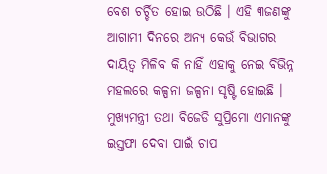ବେଶ ଚର୍ଚ୍ଚିତ ହୋଇ ଉଠିଛି । ଏହି ୩ଜଣଙ୍କୁ ଆଗାମୀ ଦିନରେ ଅନ୍ୟ କେଉଁ ବିଭାଗର ଦାୟିତ୍ୱ ମିଳିବ କି ନାହିଁ ଏହାକୁ ନେଇ ବିଭିନ୍ନ ମହଲରେ କଳ୍ପନା ଜଳ୍ପନା ସୃଷ୍ଟି ହୋଇଛି । ମୁଖ୍ୟମନ୍ତ୍ରୀ ତଥା ବିଜେଡି ସୁପ୍ରିମୋ ଏମାନଙ୍କୁ ଇସ୍ତଫା ଦେବା ପାଇଁ ଚାପ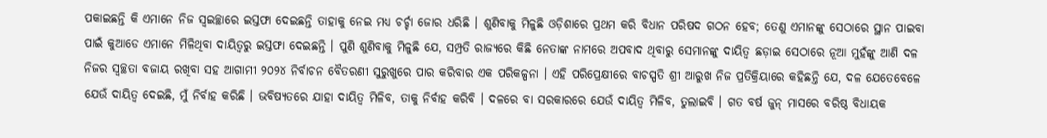ପକାଇଛନ୍ତି କି ଏମାନେ ନିଜ ସ୍ୱଇଚ୍ଛାରେ ଇସ୍ତଫା ଦେଇଛନ୍ତି ତାହାକୁ ନେଇ ମଧ୍ୟ ଚର୍ଚ୍ଚା ଜୋର ଧରିଛି । ଶୁଣିବାକୁ ମିଳୁଛି ଓଡ଼ିଶାରେ ପ୍ରଥମ କରି ବିଧାନ ପରିଷଦ ଗଠନ ହେବ; ତେଣୁ ଏମାନଙ୍କୁ ସେଠାରେ ସ୍ଥାନ ପାଇବା ପାଇଁ କୁଆଡେ ଏମାନେ ମିଳିଥିବା ଦାୟିତ୍ୱରୁ ଇସ୍ତଫା ଦେଇଛନ୍ତି । ପୁଣି ଶୁଣିବାକୁ ମିଳୁଛି ଯେ, ସମ୍ପ୍ରତି ରାଜ୍ୟରେ କିଛି ନେତାଙ୍କ ନାମରେ ଅପବାଦ ଥିବାରୁ ସେମାନଙ୍କୁ ଦାୟିତ୍ୱ ଛଡ଼ାଇ ସେଠାରେ ନୂଆ ମୁହଁଙ୍କୁ ଆଣି ଦଳ ନିଜର ସ୍ୱଚ୍ଛତା ବଜାୟ ରଖିବା ସହ ଆଗାମୀ ୨୦୨୪ ନିର୍ବାଚନ ବୈତରଣୀ ସୁରୁଖୁରେ ପାର କରିବାର ଏକ ପରିକଳ୍ପନା । ଏହି ପରିପ୍ରେକ୍ଷୀରେ ବାଚସ୍ପତି ଶ୍ରୀ ଆରୁଖ ନିଜ ପ୍ରତିକ୍ରିୟାରେ କହିଛନ୍ତି ଯେ, ଦଳ ଯେତେବେଳେ ଯେଉଁ ଦାୟିତ୍ୱ ଦେଇଛି, ମୁଁ ନିର୍ବାହ କରିଛି । ଭବିଷ୍ୟତରେ ଯାହା ଦାୟିତ୍ୱ ମିଳିବ, ତାକୁ ନିର୍ବାହ କରିବି । ଦଳରେ ବା ସରକାରରେ ଯେଉଁ ଦାୟିତ୍ୱ ମିଳିବ, ତୁଲାଇବି । ଗତ ବର୍ଷ ଜୁନ୍ ମାସରେ ବରିଷ୍ଠ ବିଧାୟକ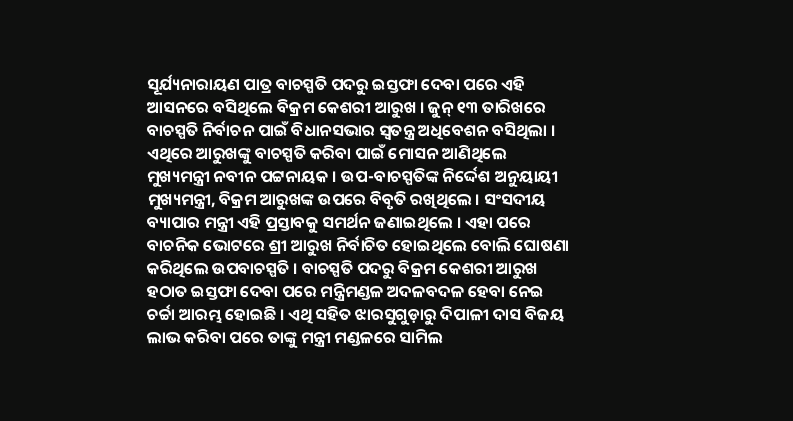ସୂର୍ଯ୍ୟନାରାୟଣ ପାତ୍ର ବାଚସ୍ପତି ପଦରୁ ଇସ୍ତଫା ଦେବା ପରେ ଏହି ଆସନରେ ବସିଥିଲେ ବିକ୍ରମ କେଶରୀ ଆରୁଖ । ଜୁନ୍ ୧୩ ତାରିଖରେ ବାଚସ୍ପତି ନିର୍ବାଚନ ପାଇଁ ବିଧାନସଭାର ସ୍ୱତନ୍ତ୍ର ଅଧିବେଶନ ବସିଥିଲା । ଏଥିରେ ଆରୁଖଙ୍କୁ ବାଚସ୍ପତି କରିବା ପାଇଁ ମୋସନ ଆଣିଥିଲେ ମୁଖ୍ୟମନ୍ତ୍ରୀ ନବୀନ ପଟ୍ଟନାୟକ । ଉପ-ବାଚସ୍ପତିଙ୍କ ନିର୍ଦ୍ଦେଶ ଅନୁୟାୟୀ ମୁଖ୍ୟମନ୍ତ୍ରୀ, ବିକ୍ରମ ଆରୁଖଙ୍କ ଉପରେ ବିବୃତି ରଖିଥିଲେ । ସଂସଦୀୟ ବ୍ୟାପାର ମନ୍ତ୍ରୀ ଏହି ପ୍ରସ୍ତାବକୁ ସମର୍ଥନ ଜଣାଇଥିଲେ । ଏହା ପରେ ବାଚନିକ ଭୋଟରେ ଶ୍ରୀ ଆରୁଖ ନିର୍ବାଚିତ ହୋଇଥିଲେ ବୋଲି ଘୋଷଣା କରିଥିଲେ ଉପବାଚସ୍ପତି । ବାଚସ୍ପତି ପଦରୁ ବିକ୍ରମ କେଶରୀ ଆରୁଖ ହଠାତ ଇସ୍ତଫା ଦେବା ପରେ ମନ୍ତ୍ରିମଣ୍ଡଳ ଅଦଳବଦଳ ହେବା ନେଇ ଚର୍ଚ୍ଚା ଆରମ୍ଭ ହୋଇଛି । ଏଥି ସହିତ ଝାରସୁଗୁଡ଼ାରୁ ଦିପାଳୀ ଦାସ ବିଜୟ ଲାଭ କରିବା ପରେ ତାଙ୍କୁ ମନ୍ତ୍ରୀ ମଣ୍ଡଳରେ ସାମିଲ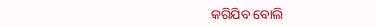କରିଯିବ ବୋଲି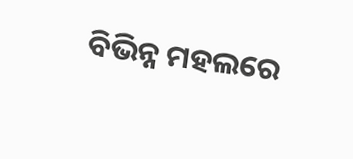ବିଭିନ୍ନ ମହଲରେ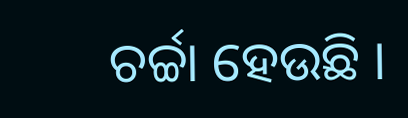ଚର୍ଚ୍ଚା ହେଉଛି ।